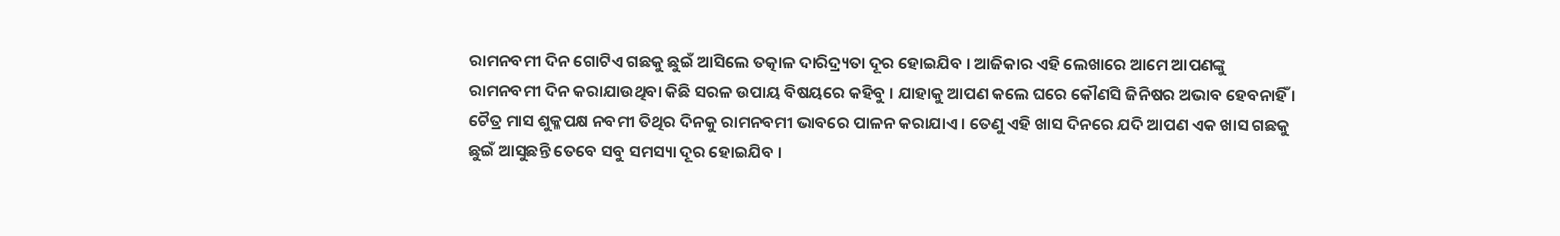ରାମନବମୀ ଦିନ ଗୋଟିଏ ଗଛକୁ ଛୁଇଁ ଆସିଲେ ତତ୍କାଳ ଦାରିଦ୍ର୍ୟତା ଦୂର ହୋଇଯିବ । ଆଜିକାର ଏହି ଲେଖାରେ ଆମେ ଆପଣଙ୍କୁ ରାମନବମୀ ଦିନ କରାଯାଉଥିବା କିଛି ସରଳ ଉପାୟ ବିଷୟରେ କହିବୁ । ଯାହାକୁ ଆପଣ କଲେ ଘରେ କୌଣସି ଜିନିଷର ଅଭାବ ହେବନାହିଁ । ଚୈତ୍ର ମାସ ଶୁକ୍ଳପକ୍ଷ ନବମୀ ତିଥିର ଦିନକୁ ରାମନବମୀ ଭାବରେ ପାଳନ କରାଯାଏ । ତେଣୁ ଏହି ଖାସ ଦିନରେ ଯଦି ଆପଣ ଏକ ଖାସ ଗଛକୁ ଛୁଇଁ ଆସୁଛନ୍ତି ତେବେ ସବୁ ସମସ୍ୟା ଦୂର ହୋଇଯିବ ।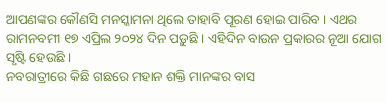ଆପଣଙ୍କର କୌଣସି ମନସ୍କାମନା ଥିଲେ ତାହାବି ପୂରଣ ହୋଇ ପାରିବ । ଏଥର ରାମନବମୀ ୧୭ ଏପ୍ରିଲ ୨୦୨୪ ଦିନ ପଡ଼ୁଛି । ଏହିଦିନ ବାଉନ ପ୍ରକାରର ନୂଆ ଯୋଗ ସୃଷ୍ଟି ହେଉଛି ।
ନବରାତ୍ରୀରେ କିଛି ଗଛରେ ମହାନ ଶକ୍ତି ମାନଙ୍କର ବାସ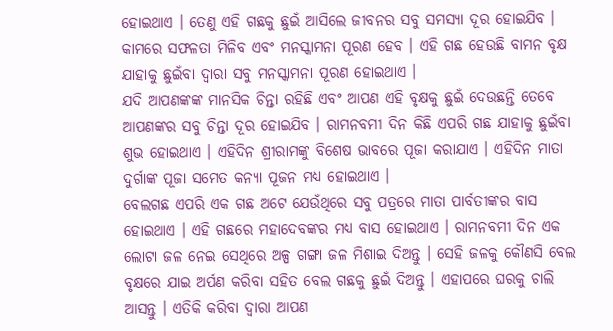ହୋଇଥାଏ । ତେଣୁ ଏହି ଗଛକୁ ଛୁଇଁ ଆସିଲେ ଜୀବନର ସବୁ ସମସ୍ୟା ଦୂର ହୋଇଯିବ । କାମରେ ସଫଳତା ମିଳିବ ଏବଂ ମନସ୍କାମନା ପୂରଣ ହେବ । ଏହି ଗଛ ହେଉଛି ବାମନ ବୃକ୍ଷ ଯାହାକୁ ଛୁଇଁବା ଦ୍ୱାରା ସବୁ ମନସ୍କାମନା ପୂରଣ ହୋଇଥାଏ ।
ଯଦି ଆପଣଙ୍କଙ୍କ ମାନସିକ ଚିନ୍ତା ରହିଛି ଏବଂ ଆପଣ ଏହି ବୃକ୍ଷକୁ ଛୁଇଁ ଦେଉଛନ୍ତି ତେବେ ଆପଣଙ୍କର ସବୁ ଚିନ୍ତା ଦୂର ହୋଇଯିବ । ରାମନବମୀ ଦିନ କିଛି ଏପରି ଗଛ ଯାହାକୁ ଛୁଇଁବା ଶୁଭ ହୋଇଥାଏ । ଏହିଦିନ ଶ୍ରୀରାମଙ୍କୁ ବିଶେଷ ଭାବରେ ପୂଜା କରାଯାଏ । ଏହିଦିନ ମାତା ଦୁର୍ଗାଙ୍କ ପୂଜା ସମେତ କନ୍ୟା ପୂଜନ ମଧ୍ୟ ହୋଇଥାଏ ।
ବେଲଗଛ ଏପରି ଏକ ଗଛ ଅଟେ ଯେଉଁଥିରେ ସବୁ ପତ୍ରରେ ମାତା ପାର୍ବତୀଙ୍କର ବାସ ହୋଇଥାଏ । ଏହି ଗଛରେ ମହାଦେବଙ୍କର ମଧ୍ୟ ବାସ ହୋଇଥାଏ । ରାମନବମୀ ଦିନ ଏକ ଲୋଟା ଜଳ ନେଇ ସେଥିରେ ଅଳ୍ପ ଗଙ୍ଗା ଜଳ ମିଶାଇ ଦିଅନ୍ତୁ । ସେହି ଜଳକୁ କୌଣସି ବେଲ ବୃକ୍ଷରେ ଯାଇ ଅର୍ପଣ କରିବା ସହିତ ବେଲ ଗଛକୁ ଛୁଇଁ ଦିଅନ୍ତୁ । ଏହାପରେ ଘରକୁ ଚାଲି ଆସନ୍ତୁ । ଏତିକି କରିବା ଦ୍ୱାରା ଆପଣ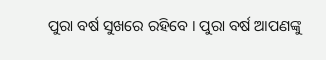ପୁରା ବର୍ଷ ସୁଖରେ ରହିବେ । ପୁରା ବର୍ଷ ଆପଣଙ୍କୁ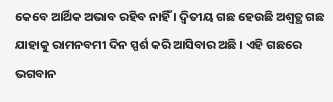କେବେ ଆର୍ଥିକ ଅଭାବ ରହିବ ନାହିଁ । ଦ୍ୱିତୀୟ ଗଛ ହେଉଛି ଅଶ୍ୱତ୍ଥ ଗଛ ଯାହାକୁ ରାମନବମୀ ଦିନ ସ୍ପର୍ଶ କରି ଆସିବାର ଅଛି । ଏହି ଗଛରେ ଭଗବାନ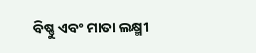ବିଷ୍ଣୁ ଏବଂ ମାତା ଲକ୍ଷ୍ମୀ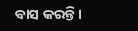ବାସ କରନ୍ତି ।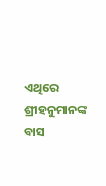ଏଥିରେ ଶ୍ରୀହନୁମାନଙ୍କ ବାସ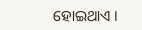ହୋଇଥାଏ ।